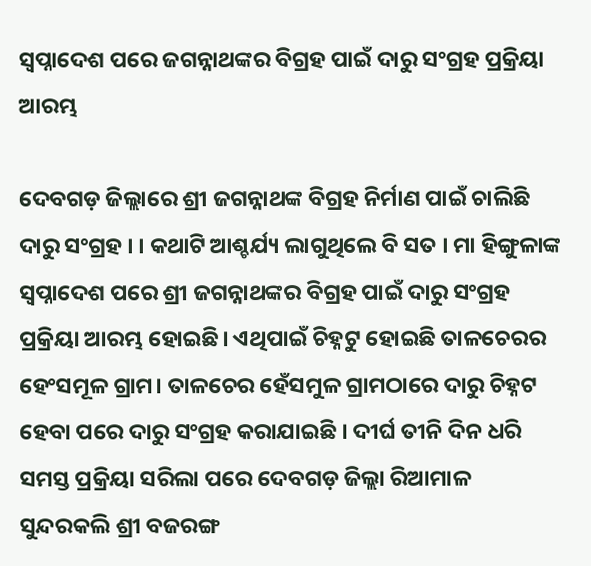ସ୍ୱପ୍ନାଦେଶ ପରେ ଜଗନ୍ନାଥଙ୍କର ବିଗ୍ରହ ପାଇଁ ଦାରୁ ସଂଗ୍ରହ ପ୍ରକ୍ରିୟା ଆରମ୍ଭ

ଦେବଗଡ଼ ଜିଲ୍ଲାରେ ଶ୍ରୀ ଜଗନ୍ନାଥଙ୍କ ବିଗ୍ରହ ନିର୍ମାଣ ପାଇଁ ଚାଲିଛି ଦାରୁ ସଂଗ୍ରହ । । କଥାଟି ଆଶ୍ଚର୍ଯ୍ୟ ଲାଗୁଥିଲେ ବି ସତ । ମା ହିଙ୍ଗୁଳାଙ୍କ ସ୍ୱପ୍ନାଦେଶ ପରେ ଶ୍ରୀ ଜଗନ୍ନାଥଙ୍କର ବିଗ୍ରହ ପାଇଁ ଦାରୁ ସଂଗ୍ରହ ପ୍ରକ୍ରିୟା ଆରମ୍ଭ ହୋଇଛି। ଏଥିପାଇଁ ଚିହ୍ନଟୁ ହୋଇଛି ତାଳଚେରର ହେଂସମୂଳ ଗ୍ରାମ। ତାଳଚେର ହେଁସମୁଳ ଗ୍ରାମଠାରେ ଦାରୁ ଚିହ୍ନଟ ହେବା ପରେ ଦାରୁ ସଂଗ୍ରହ କରାଯାଇଛି । ଦୀର୍ଘ ତୀନି ଦିନ ଧରି ସମସ୍ତ ପ୍ରକ୍ରିୟା ସରିଲା ପରେ ଦେବଗଡ଼ ଜିଲ୍ଲା ରିଆମାଳ ସୁନ୍ଦରକଲି ଶ୍ରୀ ବଜରଙ୍ଗ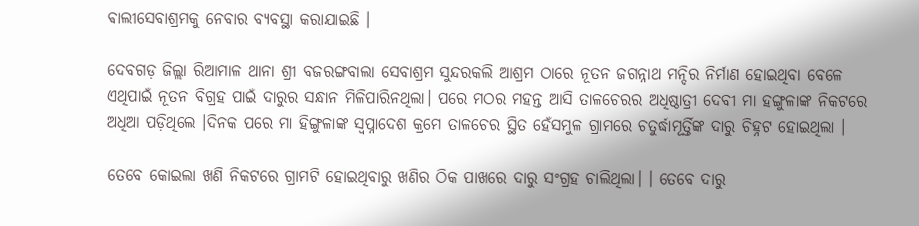ଵାଲୀସେବାଶ୍ରମକୁ ନେବାର ବ୍ୟବସ୍ଥା କରାଯାଇଛି ।

ଦେବଗଡ଼ ଜିଲ୍ଲା ରିଆମାଳ ଥାନା ଶ୍ରୀ ବଜରଙ୍ଗବାଲା ସେବାଶ୍ରମ ସୁନ୍ଦରକଲି ଆଶ୍ରମ ଠାରେ ନୂତନ ଜଗନ୍ନାଥ ମନ୍ଦିର ନିର୍ମାଣ ହୋଇଥିବା ବେଳେ ଏଥିପାଇଁ ନୂତନ ବିଗ୍ରହ ପାଇଁ ଦାରୁର ସନ୍ଧାନ ମିଳିପାରିନଥିଲା। ପରେ ମଠର ମହନ୍ତ ଆସି ତାଳଚେରର ଅଧିଷ୍ଠାତ୍ରୀ ଦେବୀ ମା ହଙ୍ଗୁଳାଙ୍କ ନିକଟରେ ଅଧିଆ ପଡ଼ିଥିଲେ ।ଦିନକ ପରେ ମା ହିଙ୍ଗୁଳାଙ୍କ ସ୍ଵପ୍ନାଦେଶ କ୍ରମେ ତାଳଚେର ସ୍ଥିତ ହେଁସମୁଳ ଗ୍ରାମରେ ଚତୁର୍ଦ୍ଧାମୂର୍ତ୍ତିଙ୍କ ଦାରୁ ଚିହ୍ନଟ ହୋଇଥିଲା ।

ତେବେ କୋଇଲା ଖଣି ନିକଟରେ ଗ୍ରାମଟି ହୋଇଥିବାରୁ ଖଣିର ଠିକ ପାଖରେ ଦାରୁ ସଂଗ୍ରହ ଚାଲିଥିଲା। । ତେବେ ଦାରୁ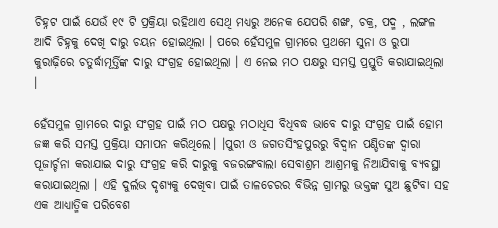ଚିହ୍ନଟ ପାଇଁ ଯେଉଁ ୧୯ ଟି ପ୍ରକ୍ରିୟା ରହିଥାଏ ସେଥି ମଧ୍ୟରୁ ଅନେକ ଯେପରି ଶଙ୍ଖ, ଚକ୍ର, ପଦ୍ମ , ଲଙ୍ଗଳ ଆଦି ଚିହ୍ନକୁ ଦେଖି ଦାରୁ ଚୟନ ହୋଇଥିଲା । ପରେ ହେଁସମୁଳ ଗ୍ରାମରେ ପ୍ରଥମେ ସୁନା ଓ ରୁପା କୁରାଢ଼ିରେ ଚତୁର୍ଦ୍ଧାମୂର୍ତ୍ତିଙ୍କ ଦାରୁ ସଂଗ୍ରହ ହୋଇଥିଲା । ଏ ନେଇ ମଠ ପକ୍ଷରୁ ସମସ୍ତ ପ୍ରସ୍ତୁତି କରାଯାଇଥିଲା ।

ହେଁସମୁଳ ଗ୍ରାମରେ ଦାରୁ ସଂଗ୍ରହ ପାଇଁ ମଠ ପକ୍ଷରୁ ମଠାଧିସ ବିଧିବଦ୍ଧ ଭାବେ ଦାରୁ ସଂଗ୍ରହ ପାଇଁ ହୋମ ଜଜ୍ଞ କରି ସମସ୍ତ ପ୍ରକ୍ରିୟା ସମାପନ କରିଥିଲେ। ।ପୁରୀ ଓ ଜଗତସିଂହପୁରରୁ ବିଦ୍ୱାନ ପଣ୍ଡିତଙ୍କ ଦ୍ଵାରା ପୂଜାର୍ଚ୍ଚନା କରାଯାଇ ଦାରୁ ସଂଗ୍ରହ କରି ଦାରୁକୁ ବଜରଙ୍ଗବାଲା ସେବାଶ୍ରମ ଆଶ୍ରମକୁ ନିଆଯିବାକୁ ବ୍ୟବସ୍ଥା କରାଯାଇଥିଲା । ଏହି ଦୁର୍ଲଭ ଦୃଶ୍ୟକୁ ଦେଖିବା ପାଇଁ ତାଳଚେରର ବିଭିନ୍ନ ଗ୍ରାମରୁ ଭକ୍ତଙ୍କ ସୁଅ ଛୁଟିବା ସହ ଏକ ଆଧ୍ୟାତ୍ମିକ ପରିବେଶ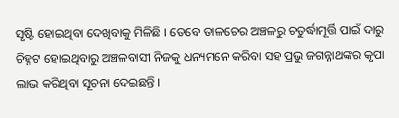ସୃଷ୍ଟି ହୋଇଥିବା ଦେଖିବାକୁ ମିଳିଛି । ତେବେ ତାଳଚେର ଅଞ୍ଚଳରୁ ଚତୁର୍ଦ୍ଧାମୂର୍ତ୍ତି ପାଇଁ ଦାରୁ ଚିହ୍ନଟ ହୋଇଥିବାରୁ ଅଞ୍ଚଳବାସୀ ନିଜକୁ ଧନ୍ୟମନେ କରିବା ସହ ପ୍ରଭୁ ଜଗନ୍ନାଥଙ୍କର କୃପା ଲାଭ କରିଥିବା ସୂଚନା ଦେଇଛନ୍ତି ।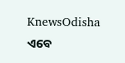KnewsOdisha ଏବେ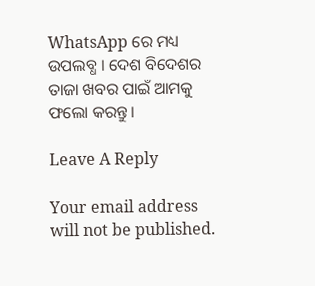WhatsApp ରେ ମଧ୍ୟ ଉପଲବ୍ଧ । ଦେଶ ବିଦେଶର ତାଜା ଖବର ପାଇଁ ଆମକୁ ଫଲୋ କରନ୍ତୁ ।

Leave A Reply

Your email address will not be published.